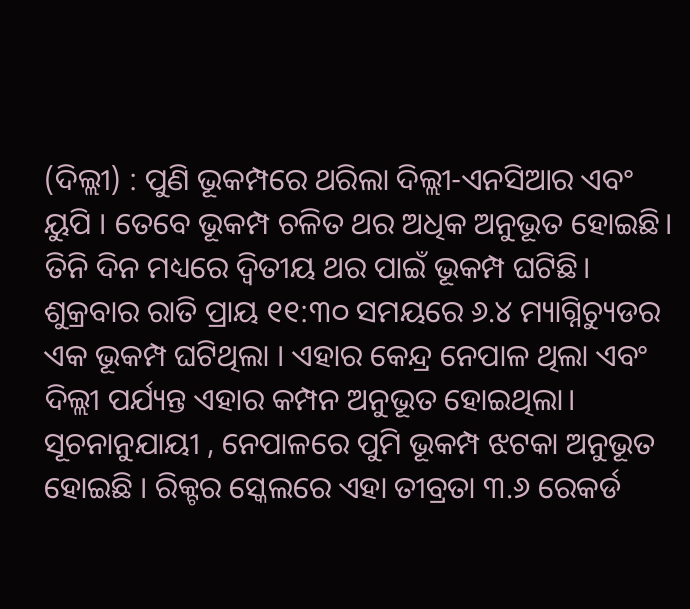(ଦିଲ୍ଲୀ) : ପୁଣି ଭୂକମ୍ପରେ ଥରିଲା ଦିଲ୍ଲୀ-ଏନସିଆର ଏବଂ ୟୁପି । ତେବେ ଭୂକମ୍ପ ଚଳିତ ଥର ଅଧିକ ଅନୁଭୂତ ହୋଇଛି। ତିନି ଦିନ ମଧ୍ୟରେ ଦ୍ୱିତୀୟ ଥର ପାଇଁ ଭୂକମ୍ପ ଘଟିଛି। ଶୁକ୍ରବାର ରାତି ପ୍ରାୟ ୧୧:୩୦ ସମୟରେ ୬.୪ ମ୍ୟାଗ୍ନିଚ୍ୟୁଡର ଏକ ଭୂକମ୍ପ ଘଟିଥିଲା । ଏହାର କେନ୍ଦ୍ର ନେପାଳ ଥିଲା ଏବଂ ଦିଲ୍ଲୀ ପର୍ଯ୍ୟନ୍ତ ଏହାର କମ୍ପନ ଅନୁଭୂତ ହୋଇଥିଲା।
ସୂଚନାନୁଯାୟୀ , ନେପାଳରେ ପୁମି ଭୂକମ୍ପ ଝଟକା ଅନୁଭୂତ ହୋଇଛି । ରିକ୍ଟର ସ୍କେଲରେ ଏହା ତୀବ୍ରତା ୩.୬ ରେକର୍ଡ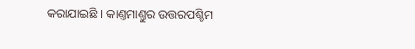କରାଯାଇଛି । କାଣ୍ତମାଣ୍ତୁର ଉତ୍ତରପଶ୍ଚିମ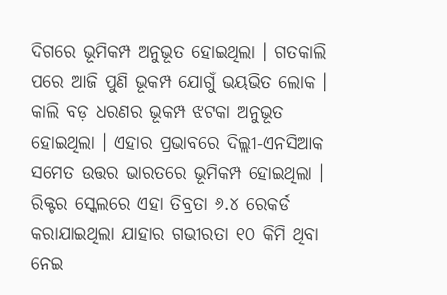ଦିଗରେ ଭୂମିକମ୍ପ ଅନୁଭୂତ ହୋଇଥିଲା । ଗତକାଲି ପରେ ଆଜି ପୁଣି ଭୂକମ୍ପ ଯୋଗୁଁ ଭୟଭିତ ଲୋକ । କାଲି ବଡ଼ ଧରଣର ଭୂକମ୍ପ ଝଟକା ଅନୁଭୂତ ହୋଇଥିଲା । ଏହାର ପ୍ରଭାବରେ ଦିଲ୍ଲୀ-ଏନସିଆକ ସମେତ ଉତ୍ତର ଭାରତରେ ଭୂମିକମ୍ପ ହୋଇଥିଲା । ରିକ୍ଟର ସ୍କେଲରେ ଏହା ତିବ୍ରତା ୬.୪ ରେକର୍ଡ କରାଯାଇଥିଲା ଯାହାର ଗଭୀରତା ୧୦ କିମି ଥିବା ନେଇ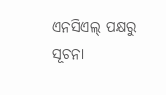ଏନସିଏଲ୍ ପକ୍ଷରୁ ସୂଚନା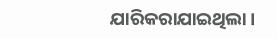ଯାରିକରାଯାଇଥିଲା ।